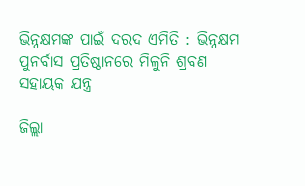ଭିନ୍ନକ୍ଷମଙ୍କ ପାଇଁ ଦରଦ ଏମିତି : ଭିନ୍ନକ୍ଷମ ପୁନର୍ବାସ ପ୍ରତିଷ୍ଠାନରେ ମିଳୁନି ଶ୍ରବଣ ସହାୟକ ଯନ୍ତ୍ର

ଜିଲ୍ଲା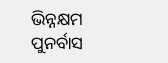ଭିନ୍ନକ୍ଷମ ପୁନର୍ବାସ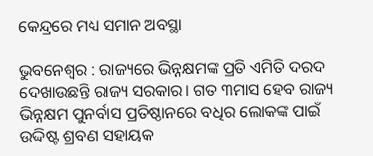କେନ୍ଦ୍ରରେ ମଧ୍ୟ ସମାନ ଅବସ୍ଥା

ଭୁବନେଶ୍ୱର : ରାଜ୍ୟରେ ଭିନ୍ନକ୍ଷମଙ୍କ ପ୍ରତି ଏମିତି ଦରଦ ଦେଖାଉଛନ୍ତି ରାଜ୍ୟ ସରକାର। ଗତ ୩ମାସ ହେବ ରାଜ୍ୟ ଭିନ୍ନକ୍ଷମ ପୁନର୍ବାସ ପ୍ରତିଷ୍ଠାନରେ ବଧିର ଲୋକଙ୍କ ପାଇଁ ଉଦ୍ଦିଷ୍ଟ ଶ୍ରବଣ ସହାୟକ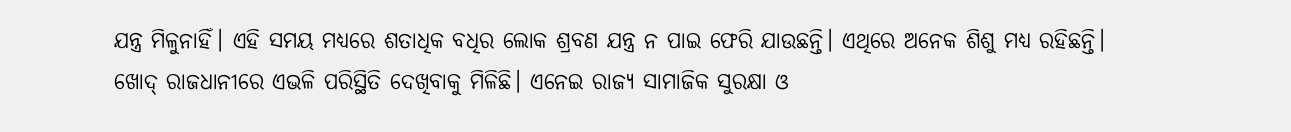ଯନ୍ତ୍ର ମିଳୁନାହିଁ। ଏହି ସମୟ ମଧ୍ୟରେ ଶତାଧିକ ବଧିର ଲୋକ ଶ୍ରବଣ ଯନ୍ତ୍ର ନ ପାଇ ଫେରି ଯାଉଛନ୍ତି। ଏଥିରେ ଅନେକ ଶିଶୁ ମଧ୍ୟ ରହିଛନ୍ତି। ଖୋଦ୍‌ ରାଜଧାନୀରେ ଏଭଳି ପରିସ୍ଥିତି ଦେଖିବାକୁ ମିଳିଛି। ଏନେଇ ରାଜ୍ୟ ସାମାଜିକ ସୁରକ୍ଷା ଓ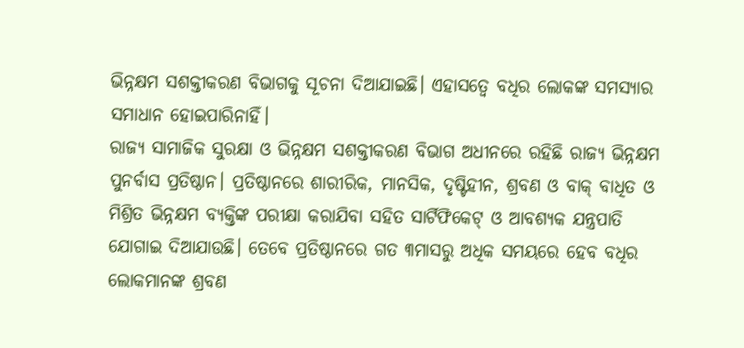ଭିନ୍ନକ୍ଷମ ସଶକ୍ତୀକରଣ ବିଭାଗକୁ ସୂଚନା ଦିଆଯାଇଛି। ଏହାସତ୍ୱେ ବଧିର ଲୋକଙ୍କ ସମସ୍ୟାର ସମାଧାନ ହୋଇପାରିନାହିଁ।
ରାଜ୍ୟ ସାମାଜିକ ସୁରକ୍ଷା ଓ ଭିନ୍ନକ୍ଷମ ସଶକ୍ତୀକରଣ ବିଭାଗ ଅଧୀନରେ ରହିଛି ରାଜ୍ୟ ଭିନ୍ନକ୍ଷମ ପୁନର୍ବାସ ପ୍ରତିଷ୍ଠାନ। ପ୍ରତିଷ୍ଠାନରେ ଶାରୀରିକ, ମାନସିକ, ଦୃଷ୍ଟିହୀନ, ଶ୍ରବଣ ଓ ବାକ୍‌ ବାଧିତ ଓ ମିଶ୍ରିତ ଭିନ୍ନକ୍ଷମ ବ୍ୟକ୍ତିଙ୍କ ପରୀକ୍ଷା କରାଯିବା ସହିତ ସାର୍ଟିଫିକେଟ୍‌ ଓ ଆବଶ୍ୟକ ଯନ୍ତ୍ରପାତି ଯୋଗାଇ ଦିଆଯାଉଛି। ତେବେ ପ୍ରତିଷ୍ଠାନରେ ଗତ ୩ମାସରୁ ଅଧିକ ସମୟରେ ହେବ ବଧିର ଲୋକମାନଙ୍କ ଶ୍ରବଣ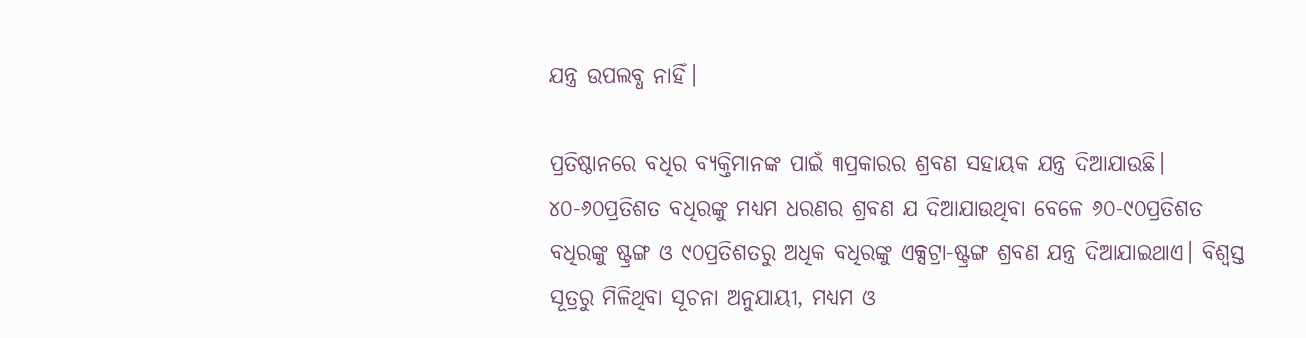ଯନ୍ତ୍ର ଉପଲବ୍ଧ ନାହିଁ।

ପ୍ରତିଷ୍ଠାନରେ ବଧିର ବ୍ୟକ୍ତିମାନଙ୍କ ପାଇଁ ୩ପ୍ରକାରର ଶ୍ରବଣ ସହାୟକ ଯନ୍ତ୍ର ଦିଆଯାଉଛି। ୪୦-୬୦ପ୍ରତିଶତ ବଧିରଙ୍କୁ ମଧ୍ୟମ ଧରଣର ଶ୍ରବଣ ଯ ଦିଆଯାଉଥିବା ବେଳେ ୬୦-୯୦ପ୍ରତିଶତ ବଧିରଙ୍କୁ ଷ୍ଟ୍ରଙ୍ଗ ଓ ୯୦ପ୍ରତିଶତରୁ ଅଧିକ ବଧିରଙ୍କୁ ଏକ୍ସଟ୍ରା-ଷ୍ଟ୍ରଙ୍ଗ ଶ୍ରବଣ ଯନ୍ତ୍ର ଦିଆଯାଇଥାଏ। ବିଶ୍ୱସ୍ତ ସୂତ୍ରରୁ ମିଳିଥିବା ସୂଚନା ଅନୁଯାୟୀ, ମଧ୍ୟମ ଓ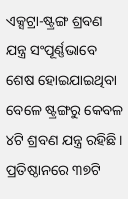ଏକ୍ସଟ୍ରା-ଷ୍ଟ୍ରଙ୍ଗ ଶ୍ରବଣ ଯନ୍ତ୍ର ସଂପୂର୍ଣ୍ଣଭାବେ ଶେଷ ହୋଇଯାଇଥିବା ବେଳେ ଷ୍ଟ୍ରଙ୍ଗରୁ କେବଳ ୪ଟି ଶ୍ରବଣ ଯନ୍ତ୍ର ରହିଛି। ପ୍ରତିଷ୍ଠାନରେ ୩୭ଟି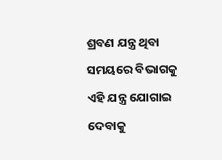ଶ୍ରବଣ ଯନ୍ତ୍ର ଥିବା ସମୟରେ ବିଭାଗକୁ ଏହି ଯନ୍ତ୍ର ଯୋଗାଇ ଦେବାକୁ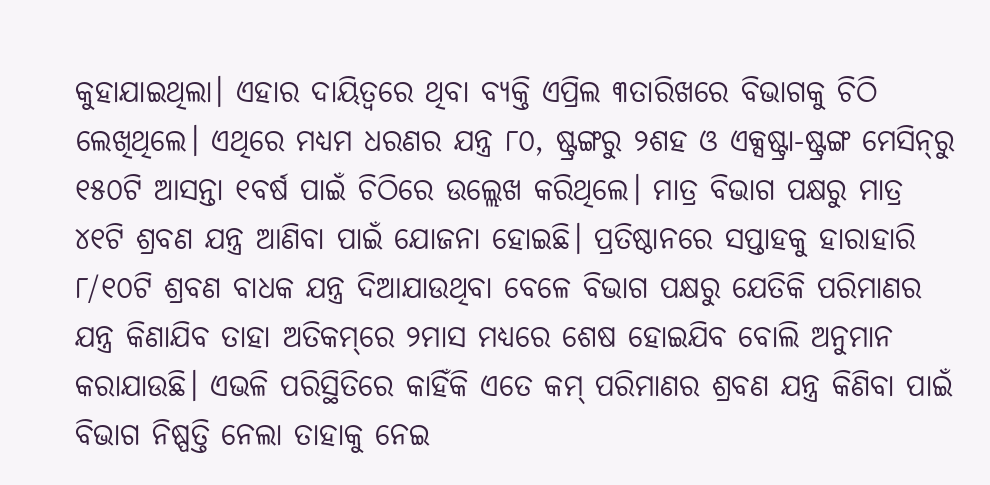କୁହାଯାଇଥିଲା। ଏହାର ଦାୟିତ୍ୱରେ ଥିବା ବ୍ୟକ୍ତି ଏପ୍ରିଲ ୩ତାରିଖରେ ବିଭାଗକୁ ଚିଠି ଲେଖିଥିଲେ। ଏଥିରେ ମଧ୍ୟମ ଧରଣର ଯନ୍ତ୍ର ୮୦, ଷ୍ଟ୍ରଙ୍ଗରୁ ୨ଶହ ଓ ଏକ୍ସଷ୍ଟ୍ରା-ଷ୍ଟ୍ରଙ୍ଗ ମେସିନ୍‌ରୁ ୧୫୦ଟି ଆସନ୍ତା ୧ବର୍ଷ ପାଇଁ ଚିଠିରେ ଉଲ୍ଲେଖ କରିଥିଲେ। ମାତ୍ର ବିଭାଗ ପକ୍ଷରୁ ମାତ୍ର ୪୧ଟି ଶ୍ରବଣ ଯନ୍ତ୍ର ଆଣିବା ପାଇଁ ଯୋଜନା ହୋଇଛି। ପ୍ରତିଷ୍ଠାନରେ ସପ୍ତାହକୁ ହାରାହାରି ୮/୧୦ଟି ଶ୍ରବଣ ବାଧକ ଯନ୍ତ୍ର ଦିଆଯାଉଥିବା ବେଳେ ବିଭାଗ ପକ୍ଷରୁ ଯେତିକି ପରିମାଣର ଯନ୍ତ୍ର କିଣାଯିବ ତାହା ଅତିକମ୍‌ରେ ୨ମାସ ମଧ୍ୟରେ ଶେଷ ହୋଇଯିବ ବୋଲି ଅନୁମାନ କରାଯାଉଛି। ଏଭଳି ପରିସ୍ଥିତିରେ କାହିଁକି ଏତେ କମ୍‌ ପରିମାଣର ଶ୍ରବଣ ଯନ୍ତ୍ର କିଣିବା ପାଇଁ ବିଭାଗ ନିଷ୍ପତ୍ତି ନେଲା ତାହାକୁ ନେଇ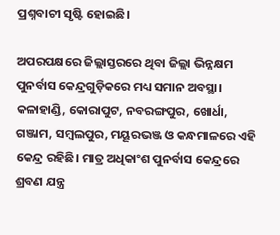ପ୍ରଶ୍ନବାଚୀ ସୃଷ୍ଟି ହୋଇଛି।

ଅପରପକ୍ଷରେ ଜିଲ୍ଲାସ୍ତରରେ ଥିବା ଜିଲ୍ଲା ଭିନ୍ନକ୍ଷମ ପୁନର୍ବାସ କେନ୍ଦ୍ରଗୁଡ଼ିକରେ ମଧ୍ୟ ସମାନ ଅବସ୍ଥା। କଳାହାଣ୍ଡି, କୋରାପୁଟ, ନବରଙ୍ଗପୁର, ଖୋର୍ଧା, ଗଞ୍ଜାମ, ସମ୍ବଲପୁର, ମୟୂରଭଞ୍ଜ ଓ କନ୍ଧମାଳରେ ଏହି କେନ୍ଦ୍ର ରହିଛି। ମାତ୍ର ଅଧିକାଂଶ ପୁନର୍ବାସ କେନ୍ଦ୍ରରେ ଶ୍ରବଣ ଯନ୍ତ୍ର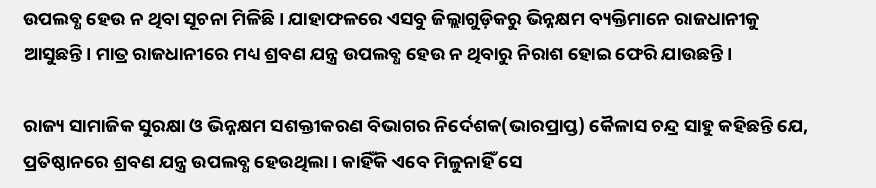ଉପଲବ୍ଧ ହେଉ ନ ଥିବା ସୂଚନା ମିଳିଛି। ଯାହାଫଳରେ ଏସବୁ ଜିଲ୍ଲାଗୁଡ଼ିକରୁ ଭିନ୍ନକ୍ଷମ ବ୍ୟକ୍ତିମାନେ ରାଜଧାନୀକୁ ଆସୁଛନ୍ତି। ମାତ୍ର ରାଜଧାନୀରେ ମଧ୍ୟ ଶ୍ରବଣ ଯନ୍ତ୍ର ଉପଲବ୍ଧ ହେଉ ନ ଥିବାରୁ ନିରାଶ ହୋଇ ଫେରି ଯାଉଛନ୍ତି।

ରାଜ୍ୟ ସାମାଜିକ ସୁରକ୍ଷା ଓ ଭିନ୍ନକ୍ଷମ ସଶକ୍ତୀକରଣ ବିଭାଗର ନିର୍ଦେଶକ(ଭାରପ୍ରାପ୍ତ) କୈଳାସ ଚନ୍ଦ୍ର ସାହୁ କହିଛନ୍ତି ଯେ, ପ୍ରତିଷ୍ଠାନରେ ଶ୍ରବଣ ଯନ୍ତ୍ର ଉପଲବ୍ଧ ହେଉଥିଲା। କାହିଁକି ଏବେ ମିଳୁନାହିଁ ସେ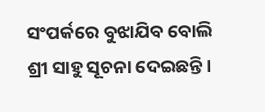ସଂପର୍କରେ ବୁଝାଯିବ ବୋଲି ଶ୍ରୀ ସାହୁ ସୂଚନା ଦେଇଛନ୍ତି।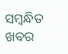ସମ୍ବନ୍ଧିତ ଖବର